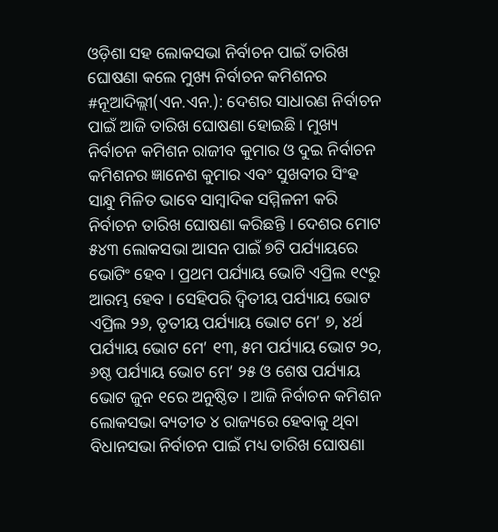ଓଡ଼ିଶା ସହ ଲୋକସଭା ନିର୍ବାଚନ ପାଇଁ ତାରିଖ ଘୋଷଣା କଲେ ମୁଖ୍ୟ ନିର୍ବାଚନ କମିଶନର
#ନୂଆଦିଲ୍ଲୀ(ଏନ.ଏନ.): ଦେଶର ସାଧାରଣ ନିର୍ବାଚନ ପାଇଁ ଆଜି ତାରିଖ ଘୋଷଣା ହୋଇଛି । ମୁଖ୍ୟ ନିର୍ବାଚନ କମିଶନ ରାଜୀବ କୁମାର ଓ ଦୁଇ ନିର୍ବାଚନ କମିଶନର ଜ୍ଞାନେଶ କୁମାର ଏବଂ ସୁଖବୀର ସିଂହ ସାନ୍ଧୁ ମିଳିତ ଭାବେ ସାମ୍ବାଦିକ ସମ୍ମିଳନୀ କରି ନିର୍ବାଚନ ତାରିଖ ଘୋଷଣା କରିଛନ୍ତି । ଦେଶର ମୋଟ ୫୪୩ ଲୋକସଭା ଆସନ ପାଇଁ ୭ଟି ପର୍ଯ୍ୟାୟରେ ଭୋଟିଂ ହେବ । ପ୍ରଥମ ପର୍ଯ୍ୟାୟ ଭୋଟି ଏପ୍ରିଲ ୧୯ରୁ ଆରମ୍ଭ ହେବ । ସେହିପରି ଦ୍ୱିତୀୟ ପର୍ଯ୍ୟାୟ ଭୋଟ ଏପ୍ରିଲ ୨୬, ତୃତୀୟ ପର୍ଯ୍ୟାୟ ଭୋଟ ମେ’ ୭, ୪ର୍ଥ ପର୍ଯ୍ୟାୟ ଭୋଟ ମେ’ ୧୩, ୫ମ ପର୍ଯ୍ୟାୟ ଭୋଟ ୨୦, ୬ଷ୍ଠ ପର୍ଯ୍ୟାୟ ଭୋଟ ମେ’ ୨୫ ଓ ଶେଷ ପର୍ଯ୍ୟାୟ ଭୋଟ ଜୁନ ୧ରେ ଅନୁଷ୍ଠିତ । ଆଜି ନିର୍ବାଚନ କମିଶନ ଲୋକସଭା ବ୍ୟତୀତ ୪ ରାଜ୍ୟରେ ହେବାକୁ ଥିବା ବିଧାନସଭା ନିର୍ବାଚନ ପାଇଁ ମଧ୍ୟ ତାରିଖ ଘୋଷଣା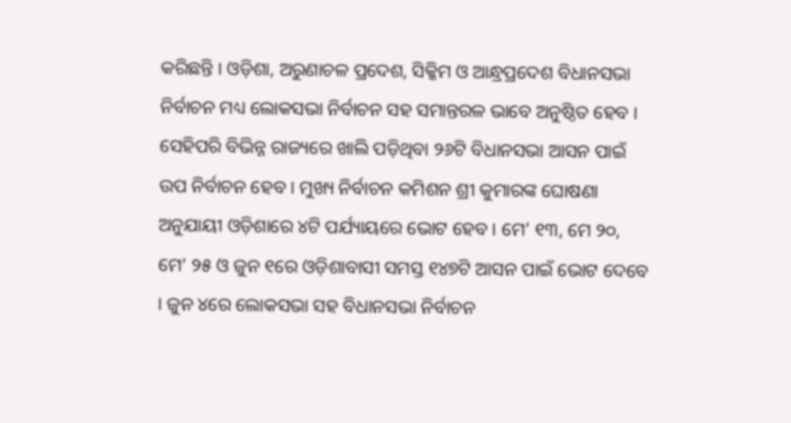କରିଛନ୍ତି । ଓଡ଼ିଶା, ଅରୁଣାଚଳ ପ୍ରଦେଶ, ସିକ୍କିମ ଓ ଆନ୍ଧ୍ରପ୍ରଦେଶ ବିଧାନସଭା ନିର୍ବାଚନ ମଧ୍ୟ ଲୋକସଭା ନିର୍ବାଚନ ସହ ସମାନ୍ତରଳ ଭାବେ ଅନୁଷ୍ଠିତ ହେବ । ସେହିପରି ବିଭିନ୍ନ ରାଜ୍ୟରେ ଖାଲି ପଡ଼ିଥିବା ୨୬ଟି ବିଧାନସଭା ଆସନ ପାଇଁ ଉପ ନିର୍ବାଚନ ହେବ । ମୁଖ୍ୟ ନିର୍ବାଚନ କମିଶନ ଶ୍ରୀ କୁମାରଙ୍କ ଘୋଷଣା ଅନୁଯାୟୀ ଓଡ଼ିଶାରେ ୪ଟି ପର୍ଯ୍ୟାୟରେ ଭୋଟ ହେବ । ମେ’ ୧୩, ମେ ୨୦, ମେ’ ୨୫ ଓ ଜୁନ ୧ରେ ଓଡ଼ିଶାବାସୀ ସମସ୍ତ ୧୪୭ଟି ଆସନ ପାଇଁ ଭୋଟ ଦେବେ । ଜୁନ ୪ରେ ଲୋକସଭା ସହ ବିଧାନସଭା ନିର୍ବାଚନ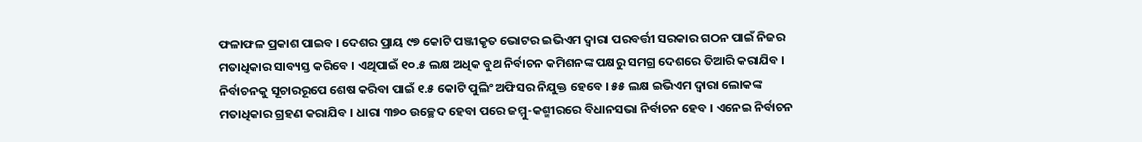ଫଳାଫଳ ପ୍ରକାଶ ପାଇବ । ଦେଶର ପ୍ରାୟ ୯୭ କୋଟି ପଞ୍ଜୀକୃତ ଭୋଟର ଇଭିଏମ ଦ୍ୱାରା ପରବର୍ତ୍ତୀ ସରକାର ଗଠନ ପାଇଁ ନିଜର ମତାଧିକାର ସାବ୍ୟସ୍ତ କରିବେ । ଏଥିପାଇଁ ୧୦.୫ ଲକ୍ଷ ଅଧିକ ବୁଥ ନିର୍ବାଚନ କମିଶନଙ୍କ ପକ୍ଷରୁ ସମଗ୍ର ଦେଶରେ ତିଆରି କରାଯିବ । ନିର୍ବାଚନକୁ ସୂଚାରରୂପେ ଶେଷ କରିବା ପାଇଁ ୧.୫ କୋଟି ପୁଲିଂ ଅଫିସର ନିଯୁକ୍ତ ହେବେ । ୫୫ ଲକ୍ଷ ଇଭିଏମ ଦ୍ୱାରା ଲୋକଙ୍କ ମତାଧିକାର ଗ୍ରହଣ କରାଯିବ । ଧାରା ୩୭୦ ଉଚ୍ଛେଦ ହେବା ପରେ ଜମ୍ମୁ-କଶ୍ମୀରରେ ବିଧାନସଭା ନିର୍ବାଚନ ହେବ । ଏନେଇ ନିର୍ବାଚନ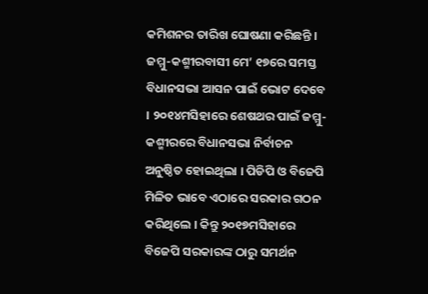କମିଶନର ତାରିଖ ଘୋଷଣା କରିଛନ୍ତି । ଜମ୍ମୁ-କଶ୍ମୀରବାସୀ ମେ’ ୧୭ରେ ସମସ୍ତ ବିଧାନସଭା ଆସନ ପାଇଁ ଭୋଟ ଦେବେ । ୨୦୧୪ମସିହାରେ ଶେଷଥର ପାଇଁ ଜମ୍ମୁ-କଶ୍ମୀରରେ ବିଧାନସଭା ନିର୍ବାଚନ ଅନୁଷ୍ଠିତ ହୋଇଥିଲା । ପିଡିପି ଓ ବିଜେପି ମିଳିତ ଭାବେ ଏଠାରେ ସରକାର ଗଠନ କରିଥିଲେ । କିନ୍ତୁ ୨୦୧୭ମସିହାରେ ବିଜେପି ସରକାରଙ୍କ ଠାରୁ ସମର୍ଥନ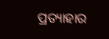ପ୍ରତ୍ୟାହାର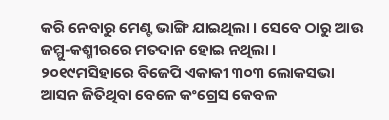କରି ନେବାରୁ ମେଣ୍ଟ ଭାଙ୍ଗି ଯାଇଥିଲା । ସେବେ ଠାରୁ ଆଉ ଜମ୍ମୁ-କଶ୍ମୀରରେ ମତଦାନ ହୋଇ ନଥିଲା । ୨୦୧୯ମସିହାରେ ବିଜେପି ଏକାକୀ ୩୦୩ ଲୋକସଭା ଆସନ ଜିତିଥିବା ବେଳେ କଂଗ୍ରେସ କେବଳ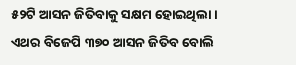୫୨ଟି ଆସନ ଜିତିବାକୁ ସକ୍ଷମ ହୋଇଥିଲା । ଏଥର ବିଜେପି ୩୭୦ ଆସନ ଜିତିବ ବୋଲି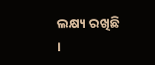ଲକ୍ଷ୍ୟ ରଖିଛି ।